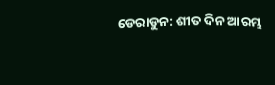ଡେରାଡୁନ: ଶୀତ ଦିନ ଆରମ୍ଭ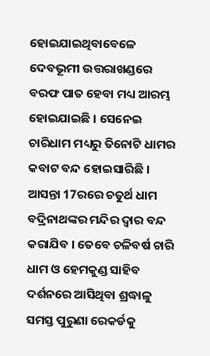ହୋଇଯାଇଥିବାବେଳେ ଦେବଭୂମୀ ଉତ୍ତରାଖଣ୍ଡରେ ବରଫ ପାତ ହେବା ମଧ୍ୟ ଆରମ୍ଭ ହୋଇଯାଇଛି । ସେନେଇ ଚାରିଧାମ ମଧ୍ୟରୁ ତିନୋଟି ଧାମର କବାଟ ବନ୍ଦ ହୋଇସାରିଛି । ଆସନ୍ତା 17ରରେ ଚତୁର୍ଥ ଧାମ ବଦ୍ରିନାଥଙ୍କର ମନ୍ଦିର ଦ୍ବାର ବନ୍ଦ କରାଯିବ । ତେବେ ଚଳିବର୍ଷ ଚାରି ଧାମ ଓ ହେମକୁଣ୍ଡ ସାହିବ ଦର୍ଶନରେ ଆସିଥିବା ଶ୍ରଦ୍ଧାଳୁ ସମସ୍ତ ପୁରୁଣା ରେକର୍ଡକୁ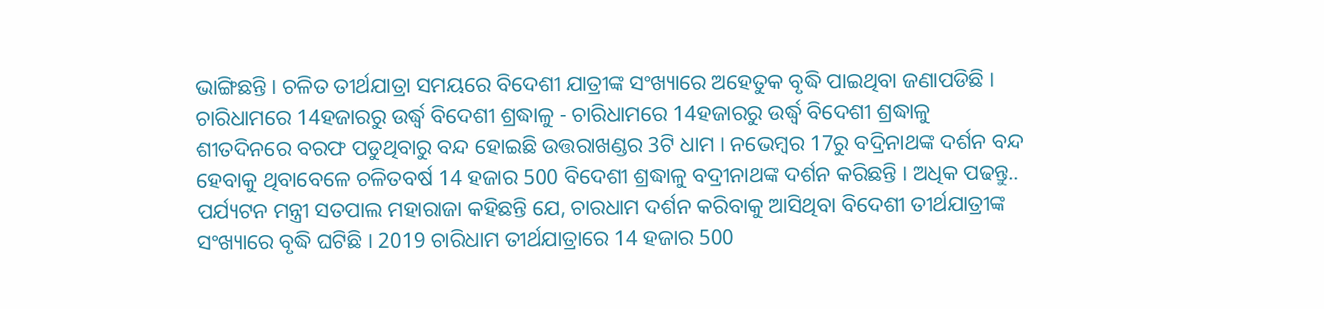ଭାଙ୍ଗିଛନ୍ତି । ଚଳିତ ତୀର୍ଥଯାତ୍ରା ସମୟରେ ବିଦେଶୀ ଯାତ୍ରୀଙ୍କ ସଂଖ୍ୟାରେ ଅହେତୁକ ବୃଦ୍ଧି ପାଇଥିବା ଜଣାପଡିଛି ।
ଚାରିଧାମରେ 14ହଜାରରୁ ଉର୍ଦ୍ଧ୍ବ ବିଦେଶୀ ଶ୍ରଦ୍ଧାଳୁ - ଚାରିଧାମରେ 14ହଜାରରୁ ଉର୍ଦ୍ଧ୍ବ ବିଦେଶୀ ଶ୍ରଦ୍ଧାଳୁ
ଶୀତଦିନରେ ବରଫ ପଡୁଥିବାରୁ ବନ୍ଦ ହୋଇଛି ଉତ୍ତରାଖଣ୍ଡର 3ଟି ଧାମ । ନଭେମ୍ବର 17ରୁ ବଦ୍ରିନାଥଙ୍କ ଦର୍ଶନ ବନ୍ଦ ହେବାକୁ ଥିବାବେଳେ ଚଳିତବର୍ଷ 14 ହଜାର 500 ବିଦେଶୀ ଶ୍ରଦ୍ଧାଳୁ ବଦ୍ରୀନାଥଙ୍କ ଦର୍ଶନ କରିଛନ୍ତି । ଅଧିକ ପଢନ୍ତୁ..
ପର୍ଯ୍ୟଟନ ମନ୍ତ୍ରୀ ସତପାଲ ମହାରାଜା କହିଛନ୍ତି ଯେ, ଚାରଧାମ ଦର୍ଶନ କରିବାକୁ ଆସିଥିବା ବିଦେଶୀ ତୀର୍ଥଯାତ୍ରୀଙ୍କ ସଂଖ୍ୟାରେ ବୃଦ୍ଧି ଘଟିଛି । 2019 ଚାରିଧାମ ତୀର୍ଥଯାତ୍ରାରେ 14 ହଜାର 500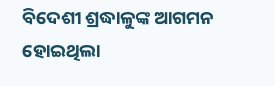ବିଦେଶୀ ଶ୍ରଦ୍ଧାଳୁଙ୍କ ଆଗମନ ହୋଇଥିଲା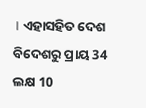। ଏହାସହିତ ଦେଶ ବିଦେଶରୁ ପ୍ରାୟ 34 ଲକ୍ଷ 10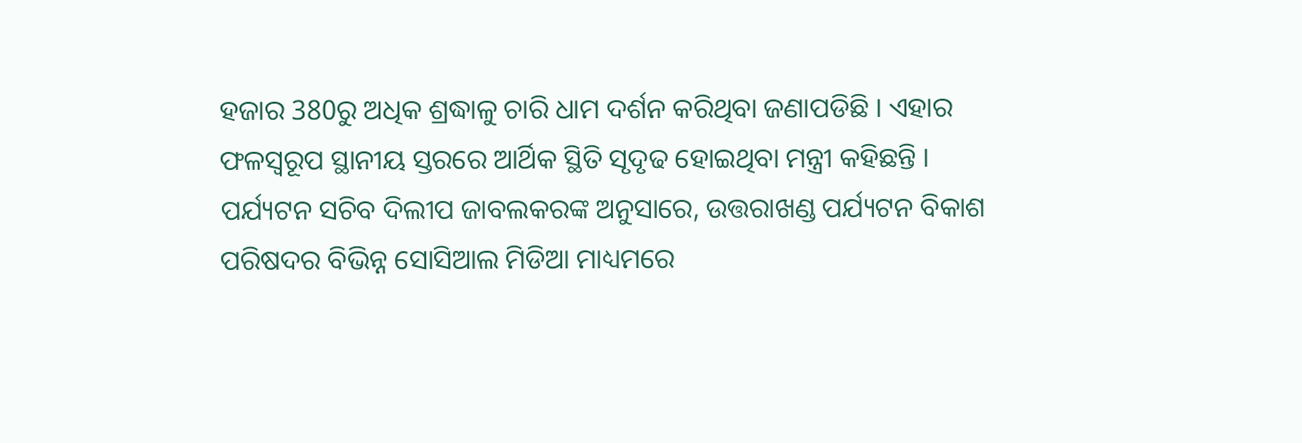ହଜାର 380ରୁ ଅଧିକ ଶ୍ରଦ୍ଧାଳୁ ଚାରି ଧାମ ଦର୍ଶନ କରିଥିବା ଜଣାପଡିଛି । ଏହାର ଫଳସ୍ବରୂପ ସ୍ଥାନୀୟ ସ୍ତରରେ ଆର୍ଥିକ ସ୍ଥିତି ସୃଦୃଢ ହୋଇଥିବା ମନ୍ତ୍ରୀ କହିଛନ୍ତି ।
ପର୍ଯ୍ୟଟନ ସଚିବ ଦିଲୀପ ଜାବଲକରଙ୍କ ଅନୁସାରେ, ଉତ୍ତରାଖଣ୍ଡ ପର୍ଯ୍ୟଟନ ବିକାଶ ପରିଷଦର ବିଭିନ୍ନ ସୋସିଆଲ ମିଡିଆ ମାଧ୍ୟମରେ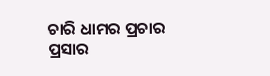ଚାରି ଧାମର ପ୍ରଚାର ପ୍ରସାର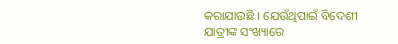କରାଯାଉଛି । ଯେଉଁଥିପାଇଁ ବିଦେଶୀ ଯାତ୍ରୀଙ୍କ ସଂଖ୍ୟାରେ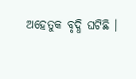ଅହେତୁକ ବୃଦ୍ଧି ଘଟିଛି ।